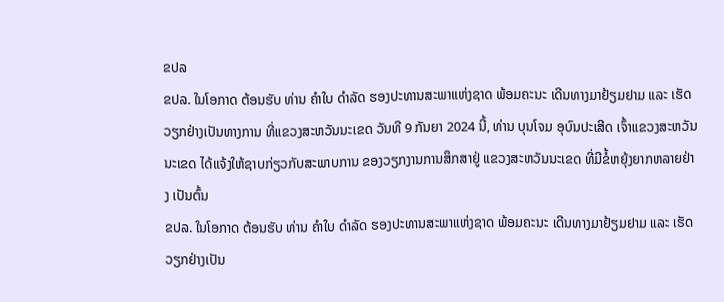ຂປລ
ຂປລ. ໃນໂອກາດ ຕ້ອນຮັບ ທ່ານ ຄຳໃບ ດຳລັດ ຮອງປະທານສະພາແຫ່ງຊາດ ພ້ອມຄະນະ ເດີນທາງມາຢ້ຽມຢາມ ແລະ ເຮັດວຽກຢ່າງເປັນທາງການ ທີ່ແຂວງສະຫວັນນະເຂດ ວັນທີ 9 ກັນຍາ 2024 ນີ້, ທ່ານ ບຸນໂຈມ ອຸບົນປະເສີດ ເຈົ້າແຂວງສະຫວັນນະເຂດ ໄດ້ແຈ້ງໃຫ້ຊາບກ່ຽວກັບສະພາບການ ຂອງວຽກງານການສຶກສາຢູ່ ແຂວງສະຫວັນນະເຂດ ທີ່ມີຂໍ້ຫຍຸ້ງຍາກຫລາຍຢ່າງ ເປັນຕົ້ນ
ຂປລ. ໃນໂອກາດ ຕ້ອນຮັບ ທ່ານ ຄຳໃບ ດຳລັດ ຮອງປະທານສະພາແຫ່ງຊາດ ພ້ອມຄະນະ ເດີນທາງມາຢ້ຽມຢາມ ແລະ ເຮັດວຽກຢ່າງເປັນ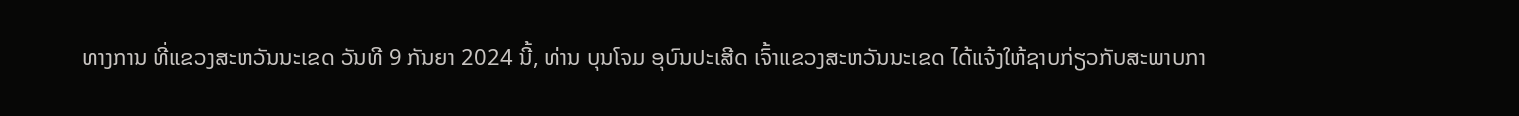ທາງການ ທີ່ແຂວງສະຫວັນນະເຂດ ວັນທີ 9 ກັນຍາ 2024 ນີ້, ທ່ານ ບຸນໂຈມ ອຸບົນປະເສີດ ເຈົ້າແຂວງສະຫວັນນະເຂດ ໄດ້ແຈ້ງໃຫ້ຊາບກ່ຽວກັບສະພາບກາ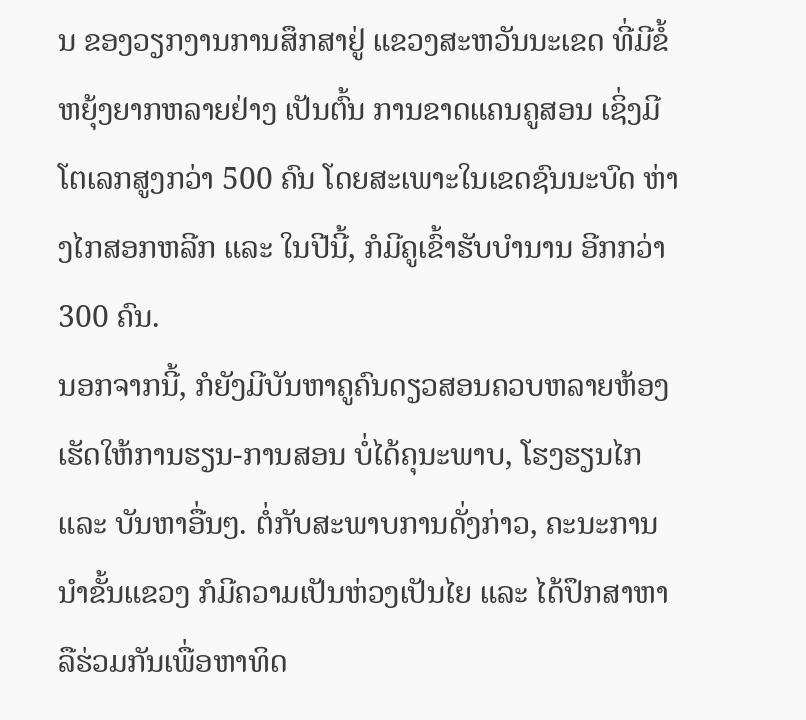ນ ຂອງວຽກງານການສຶກສາຢູ່ ແຂວງສະຫວັນນະເຂດ ທີ່ມີຂໍ້ຫຍຸ້ງຍາກຫລາຍຢ່າງ ເປັນຕົ້ນ ການຂາດແຄນຄູສອນ ເຊິ່ງມີໂຕເລກສູງກວ່າ 500 ຄົນ ໂດຍສະເພາະໃນເຂດຊົນນະບົດ ຫ່າງໄກສອກຫລີກ ແລະ ໃນປີນີ້, ກໍມີຄູເຂົ້າຮັບບຳນານ ອີກກວ່າ 300 ຄົນ.
ນອກຈາກນີ້, ກໍຍັງມີບັນຫາຄູຄົນດຽວສອນຄວບຫລາຍຫ້ອງ ເຮັດໃຫ້ການຮຽນ-ການສອນ ບໍ່ໄດ້ຄຸນະພາບ, ໂຮງຮຽນໄກ ແລະ ບັນຫາອື່ນໆ. ຕໍ່ກັບສະພາບການດັ່ງກ່າວ, ຄະນະການນຳຂັ້ນແຂວງ ກໍມີຄວາມເປັນຫ່ວງເປັນໄຍ ແລະ ໄດ້ປຶກສາຫາລືຮ່ວມກັນເພື່ອຫາທິດ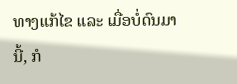ທາງແກ້ໄຂ ແລະ ເມື່ອບໍ່ດົນມານີ້, ກໍ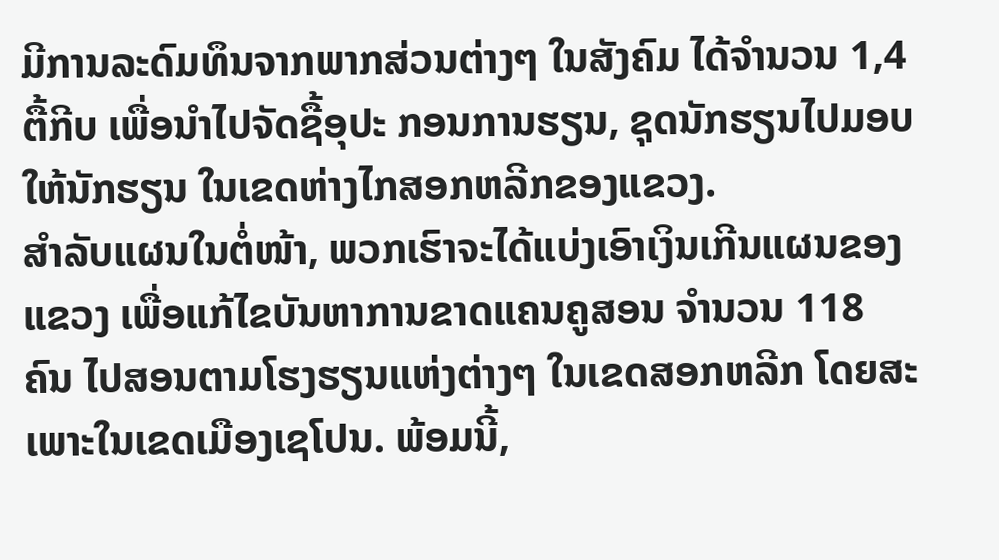ມີການລະດົມທຶນຈາກພາກສ່ວນຕ່າງໆ ໃນສັງຄົມ ໄດ້ຈຳນວນ 1,4 ຕື້ກີບ ເພື່ອນຳໄປຈັດຊື້ອຸປະ ກອນການຮຽນ, ຊຸດນັກຮຽນໄປມອບໃຫ້ນັກຮຽນ ໃນເຂດຫ່າງໄກສອກຫລີກຂອງແຂວງ.
ສຳລັບແຜນໃນຕໍ່ໜ້າ, ພວກເຮົາຈະໄດ້ແບ່ງເອົາເງິນເກີນແຜນຂອງແຂວງ ເພື່ອແກ້ໄຂບັນຫາການຂາດແຄນຄູສອນ ຈຳນວນ 118 ຄົນ ໄປສອນຕາມໂຮງຮຽນແຫ່ງຕ່າງໆ ໃນເຂດສອກຫລີກ ໂດຍສະເພາະໃນເຂດເມືອງເຊໂປນ. ພ້ອມນີ້,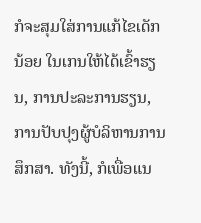ກໍຈະສຸມໃສ່ການແກ້ໄຂເດັກນ້ອຍ ໃນເກນໃຫ້ໄດ້ເຂົ້າຮຽນ, ການປະລະການຮຽນ, ການປັບປຸງຜູ້ບໍລິຫານການສຶກສາ. ທັງນີ້, ກໍເພື່ອແນ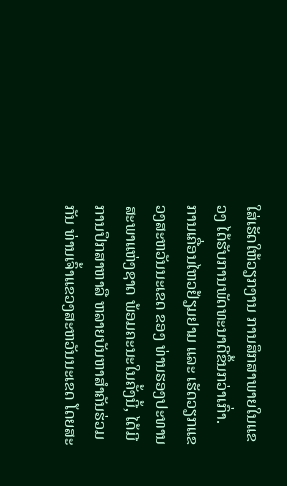ໃສ່ເຮັດໃຫ້ວຽກງານ ການສຶກສາພາຍໃນແຂວງ ໄດ້ຮັບການພັດທະນາດີຂຶ້ນກວ່າເກົ່າ.
ການເຄື່ອນໄຫວຢ້ຽມຢາມ ແລະ ເຮັດວຽກແຂວງສະຫວັນນະເຂດ ຂອງ ທ່ານຮອງປະທານສະພາແຫ່ງຊາດ ພ້ອມຄະນະໃນຄັ້ງນີ້, ໄດ້ມີການປຶກສາຫາລື ຫລາຍບັນຫາສຳຄັນຮ່ວມກັນ ທ່ານເຈົ້າແຂວງສະຫວັນນະເຂດ ໂດຍສະ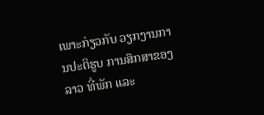ເພາະກ່ຽວກັບ ວຽກງານການປະຕິຮູບ ການສຶກສາຂອງລາວ ທີ່ພັກ ແລະ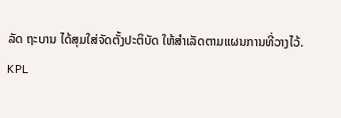ລັດ ຖະບານ ໄດ້ສຸມໃສ່ຈັດຕັ້ງປະຕິບັດ ໃຫ້ສຳເລັດຕາມແຜນການທີ່ວາງໄວ້.
KPL